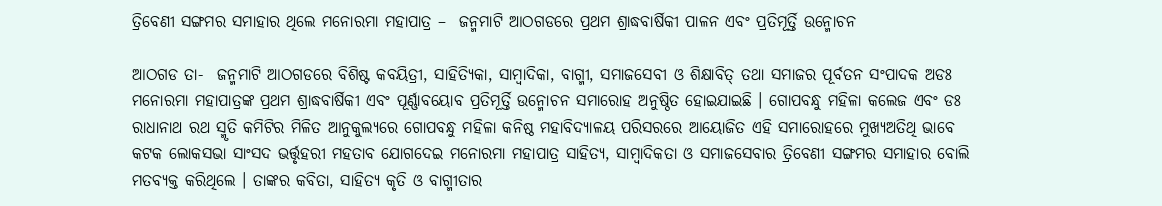ତ୍ରିବେଣୀ ସଙ୍ଗମର ସମାହାର ଥିଲେ ମନୋରମା ମହାପାତ୍ର –  ଜନ୍ମମାଟି ଆଠଗଡରେ ପ୍ରଥମ ଶ୍ରାଦ୍ଧବାର୍ଷିକୀ ପାଳନ ଏବଂ ପ୍ରତିମୂର୍ତ୍ତି ଉନ୍ମୋଚନ

ଆଠଗଡ ତା-  ଜନ୍ମମାଟି ଆଠଗଡରେ ବିଶିଷ୍ଟ କବୟିତ୍ରୀ, ସାହିତ୍ୟିକା, ସାମ୍ବାଦିକା, ବାଗ୍ମୀ, ସମାଜସେବୀ ଓ ଶିକ୍ଷାବିତ୍‍ ତଥା ସମାଜର ପୂର୍ବତନ ସଂପାଦକ ଅଡଃ ମନୋରମା ମହାପାତ୍ରଙ୍କ ପ୍ରଥମ ଶ୍ରାଦ୍ଧବାର୍ଷିକୀ ଏବଂ ପୂର୍ଣ୍ଣାବୟୋବ ପ୍ରତିମୂର୍ତ୍ତି ଉନ୍ମୋଚନ ସମାରୋହ ଅନୁଷ୍ଠିତ ହୋଇଯାଇଛି । ଗୋପବନ୍ଧୁ ମହିଳା କଲେଜ ଏବଂ ଡଃ ରାଧାନାଥ ରଥ ସ୍ମୃତି କମିଟିର ମିଳିତ ଆନୁକୁଲ୍ୟରେ ଗୋପବନ୍ଧୁ ମହିଳା କନିଷ୍ଠ ମହାବିଦ୍ୟାଳୟ ପରିସରରେ ଆୟୋଜିତ ଏହି ସମାରୋହରେ ମୁଖ୍ୟଅତିଥି ଭାବେ କଟକ ଲୋକସଭା ସାଂସଦ ଭର୍ତ୍ତୃହରୀ ମହତାବ ଯୋଗଦେଇ ମନୋରମା ମହାପାତ୍ର ସାହିତ୍ୟ, ସାମ୍ବାଦିକତା ଓ ସମାଜସେବାର ତ୍ରିବେଣୀ ସଙ୍ଗମର ସମାହାର ବୋଲି ମତବ୍ୟକ୍ତ କରିଥିଲେ । ତାଙ୍କର କବିତା, ସାହିତ୍ୟ କୃତି ଓ ବାଗ୍ମୀତାର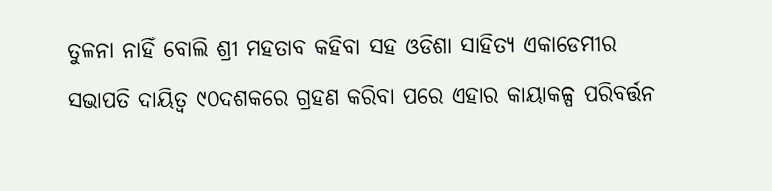ତୁଳନା ନାହିଁ ବୋଲି ଶ୍ରୀ ମହତାବ କହିବା ସହ ଓଡିଶା ସାହିତ୍ୟ ଏକାଡେମୀର ସଭାପତି ଦାୟିତ୍ୱ ୯୦ଦଶକରେ ଗ୍ରହଣ କରିବା ପରେ ଏହାର କାୟାକଳ୍ପ ପରିବର୍ତ୍ତନ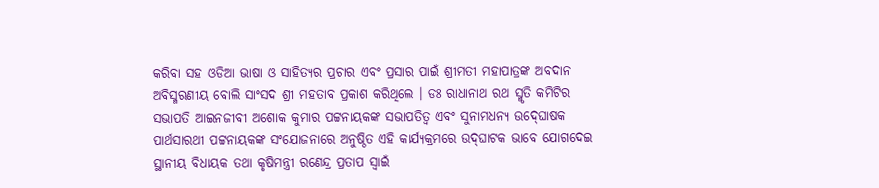କରିବା ସହ ଓଡିଆ ଭାଷା ଓ ସାହିତ୍ୟର ପ୍ରଚାର ଏବଂ ପ୍ରସାର ପାଇଁ ଶ୍ରୀମତୀ ମହାପାତ୍ରଙ୍କ ଅବଦାନ ଅବିସ୍ମରଣୀୟ ବୋଲି ସାଂସଦ ଶ୍ରୀ ମହତାବ ପ୍ରକାଶ କରିଥିଲେ । ଡଃ ରାଧାନାଥ ରଥ ସ୍ମୃତି କମିଟିର ସଭାପତି ଆଇନଜୀବୀ ଅଶୋକ କୁମାର ପଟ୍ଟନାୟକଙ୍କ ସଭାପତିତ୍ୱ ଏବଂ ସୁନାମଧନ୍ୟ ଉଦ୍‍ଘୋଷକ ପାର୍ଥସାରଥୀ ପଟ୍ଟନାୟକଙ୍କ ସଂଯୋଜନାରେ ଅନୁଷ୍ଠିତ ଏହି କାର୍ଯ୍ୟକ୍ରମରେ ଉଦ୍‍ଘାଟକ ଭାବେ ଯୋଗଦେଇ ସ୍ଥାନୀୟ ବିଧାୟକ ତଥା କୃଷିମନ୍ତ୍ରୀ ରଣେନ୍ଦ୍ର ପ୍ରତାପ ସ୍ୱାଇଁ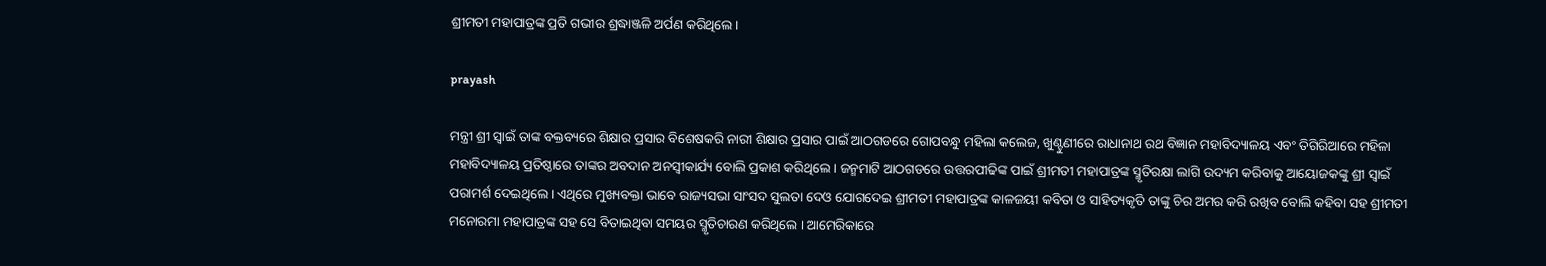ଶ୍ରୀମତୀ ମହାପାତ୍ରଙ୍କ ପ୍ରତି ଗଭୀର ଶ୍ରଦ୍ଧାଞ୍ଜଳି ଅର୍ପଣ କରିଥିଲେ ।

prayash

ମନ୍ତ୍ରୀ ଶ୍ରୀ ସ୍ୱାଇଁ ତାଙ୍କ ବକ୍ତବ୍ୟରେ ଶିକ୍ଷାର ପ୍ରସାର ବିଶେଷକରି ନାରୀ ଶିକ୍ଷାର ପ୍ରସାର ପାଇଁ ଆଠଗଡରେ ଗୋପବନ୍ଧୁ ମହିଲା କଲେଜ, ଖୁଣ୍ଟୁଣୀରେ ରାଧାନାଥ ରଥ ବିଜ୍ଞାନ ମହାବିଦ୍ୟାଳୟ ଏବଂ ତିଗିରିଆରେ ମହିଳା ମହାବିଦ୍ୟାଳୟ ପ୍ରତିଷ୍ଠାରେ ତାଙ୍କର ଅବଦାନ ଅନସ୍ୱୀକାର୍ଯ୍ୟ ବୋଲି ପ୍ରକାଶ କରିଥିଲେ । ଜନ୍ମମାଟି ଆଠଗଡରେ ଉତ୍ତରପୀଢିଙ୍କ ପାଇଁ ଶ୍ରୀମତୀ ମହାପାତ୍ରଙ୍କ ସ୍ମୃତିରକ୍ଷା ଲାଗି ଉଦ୍ୟମ କରିବାକୁ ଆୟୋଜକଙ୍କୁ ଶ୍ରୀ ସ୍ୱାଇଁ ପରାମର୍ଶ ଦେଇଥିଲେ । ଏଥିରେ ମୁଖ୍ୟବକ୍ତା ଭାବେ ରାଜ୍ୟସଭା ସାଂସଦ ସୁଲତା ଦେଓ ଯୋଗଦେଇ ଶ୍ରୀମତୀ ମହାପାତ୍ରଙ୍କ କାଳଜୟୀ କବିତା ଓ ସାହିତ୍ୟକୃତି ତାଙ୍କୁ ଚିର ଅମର କରି ରଖିବ ବୋଲି କହିବା ସହ ଶ୍ରୀମତୀ ମନୋରମା ମହାପାତ୍ରଙ୍କ ସହ ସେ ବିତାଇଥିବା ସମୟର ସ୍ମୃତିଚାରଣ କରିଥିଲେ । ଆମେରିକାରେ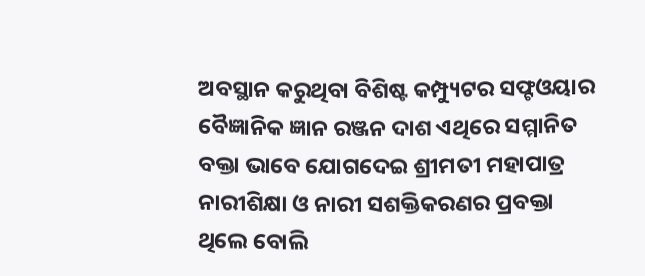ଅବସ୍ଥାନ କରୁଥିବା ବିଶିଷ୍ଟ କମ୍ପ୍ୟୁଟର ସଫ୍ଟଓୟାର ବୈଜ୍ଞାନିକ ଜ୍ଞାନ ରଞ୍ଜନ ଦାଶ ଏଥିରେ ସମ୍ମାନିତ ବକ୍ତା ଭାବେ ଯୋଗଦେଇ ଶ୍ରୀମତୀ ମହାପାତ୍ର ନାରୀଶିକ୍ଷା ଓ ନାରୀ ସଶକ୍ତିକରଣର ପ୍ରବକ୍ତା ଥିଲେ ବୋଲି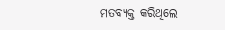ମତବ୍ୟକ୍ତ କରିଥିଲେ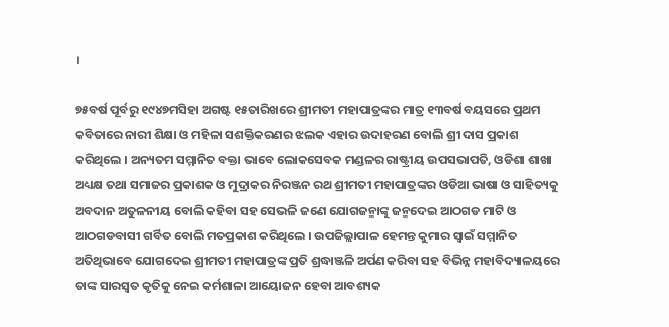।

୭୫ବର୍ଷ ପୂର୍ବରୁ ୧୯୪୭ମସିହା ଅଗଷ୍ଟ ୧୫ତାରିଖରେ ଶ୍ରୀମତୀ ମହାପାତ୍ରଙ୍କର ମାତ୍ର ୧୩ବର୍ଷ ବୟସରେ ପ୍ରଥମ କବିତାରେ ନାରୀ ଶିକ୍ଷା ଓ ମହିଳା ସଶକ୍ତିକରଣର ଝଲକ ଏହାର ଉଦାହରଣ ବୋଲି ଶ୍ରୀ ଦାସ ପ୍ରକାଶ କରିଥିଲେ । ଅନ୍ୟତମ ସମ୍ମାନିତ ବକ୍ତା ଭାବେ ଲୋକସେବକ ମଣ୍ଡଳର ରାଷ୍ଟ୍ରୀୟ ଉପସଭାପତି, ଓଡିଶା ଶାଖା ଅଧ୍ୟକ୍ଷ ତଥା ସମାଜର ପ୍ରକାଶକ ଓ ମୁଦ୍ରାକର ନିରଞ୍ଜନ ରଥ ଶ୍ରୀମତୀ ମହାପାତ୍ରଙ୍କର ଓଡିଆ ଭାଷା ଓ ସାହିତ୍ୟକୁ ଅବଦାନ ଅତୁଳନୀୟ ବୋଲି କହିବା ସହ ସେଭଳି ଜଣେ ଯୋଗଜନ୍ମାଙ୍କୁ ଜନ୍ମଦେଇ ଆଠଗଡ ମାଟି ଓ ଆଠଗଡବାସୀ ଗର୍ବିତ ବୋଲି ମତପ୍ରକାଶ କରିଥିଲେ । ଉପଜିଲ୍ଲାପାଳ ହେମନ୍ତ କୁମାର ସ୍ୱାଇଁ ସମ୍ମାନିତ ଅତିଥିଭାବେ ଯୋଗଦେଇ ଶ୍ରୀମତୀ ମହାପାତ୍ରଙ୍କ ପ୍ରତି ଶ୍ରଦ୍ଧାଞ୍ଜଳି ଅର୍ପଣ କରିବା ସହ ବିଭିନ୍ନ ମହାବିଦ୍ୟାଳୟରେ ତାଙ୍କ ସାରସ୍ୱତ କୃତିକୁ ନେଇ କର୍ମଶାଳା ଆୟୋଜନ ହେବା ଆବଶ୍ୟକ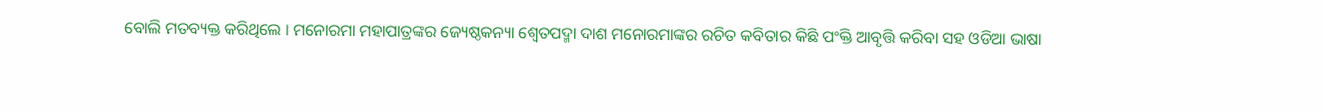ବୋଲି ମତବ୍ୟକ୍ତ କରିଥିଲେ । ମନୋରମା ମହାପାତ୍ରଙ୍କର ଜ୍ୟେଷ୍ଠକନ୍ୟା ଶ୍ୱେତପଦ୍ମା ଦାଶ ମନୋରମାଙ୍କର ରଚିତ କବିତାର କିଛି ପଂକ୍ତି ଆବୃତ୍ତି କରିବା ସହ ଓଡିଆ ଭାଷା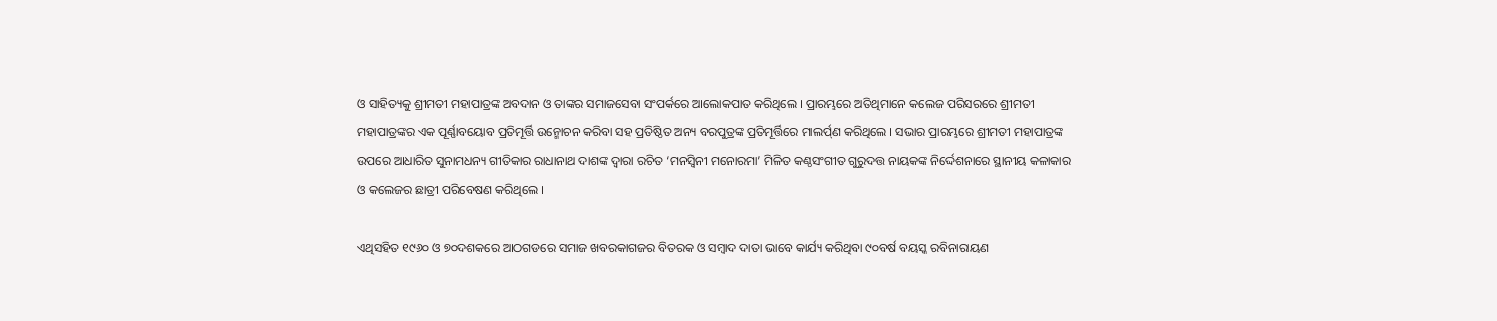ଓ ସାହିତ୍ୟକୁ ଶ୍ରୀମତୀ ମହାପାତ୍ରଙ୍କ ଅବଦାନ ଓ ତାଙ୍କର ସମାଜସେବା ସଂପର୍କରେ ଆଲୋକପାତ କରିଥିଲେ । ପ୍ରାରମ୍ଭରେ ଅତିଥିମାନେ କଲେଜ ପରିସରରେ ଶ୍ରୀମତୀ ମହାପାତ୍ରଙ୍କର ଏକ ପୂର୍ଣ୍ଣାବୟୋବ ପ୍ରତିମୂର୍ତ୍ତି ଉନ୍ମୋଚନ କରିବା ସହ ପ୍ରତିଷ୍ଠିତ ଅନ୍ୟ ବରପୁତ୍ରଙ୍କ ପ୍ରତିମୂର୍ତ୍ତିରେ ମାଲର୍ପ୍‍ଣ କରିଥିଲେ । ସଭାର ପ୍ରାରମ୍ଭରେ ଶ୍ରୀମତୀ ମହାପାତ୍ରଙ୍କ ଉପରେ ଆଧାରିତ ସୁନାମଧନ୍ୟ ଗୀତିକାର ରାଧାନାଥ ଦାଶଙ୍କ ଦ୍ୱାରା ରଚିତ ‘ମନସ୍ୱିନୀ ମନୋରମା’ ମିଳିତ କଣ୍ଠସଂଗୀତ ଗୁରୁଦତ୍ତ ନାୟକଙ୍କ ନିର୍ଦ୍ଦେଶନାରେ ସ୍ଥାନୀୟ କଳାକାର ଓ କଲେଜର ଛାତ୍ରୀ ପରିବେଷଣ କରିଥିଲେ ।

ଏଥିସହିତ ୧୯୬୦ ଓ ୭୦ଦଶକରେ ଆଠଗଡରେ ସମାଜ ଖବରକାଗଜର ବିତରକ ଓ ସମ୍ବାଦ ଦାତା ଭାବେ କାର୍ଯ୍ୟ କରିଥିବା ୯୦ବର୍ଷ ବୟସ୍କ ରବିନାରାୟଣ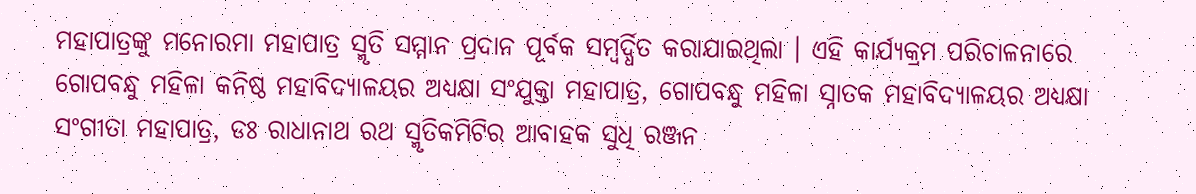ମହାପାତ୍ରଙ୍କୁ ମନୋରମା ମହାପାତ୍ର ସ୍ମୃତି ସମ୍ମାନ ପ୍ରଦାନ ପୂର୍ବକ ସମ୍ବର୍ଦ୍ଧିତ କରାଯାଇଥିଲା । ଏହି କାର୍ଯ୍ୟକ୍ରମ ପରିଚାଳନାରେ ଗୋପବନ୍ଧୁ ମହିଳା କନିଷ୍ଠ ମହାବିଦ୍ୟାଳୟର ଅଧ୍ୟକ୍ଷା ସଂଯୁକ୍ତା ମହାପାତ୍ର, ଗୋପବନ୍ଧୁ ମହିଳା ସ୍ନାତକ ମହାବିଦ୍ୟାଳୟର ଅଧ୍ୟକ୍ଷା ସଂଗୀତା ମହାପାତ୍ର, ଡଃ ରାଧାନାଥ ରଥ ସ୍ମୃତିକମିଟିର ଆବାହକ ସୁଧି ରଞ୍ଜନ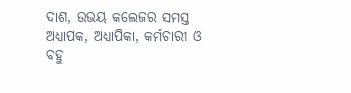ଦାଶ, ଉଭୟ କଲେଜର ସମସ୍ତ ଅଧ୍ୟାପକ, ଅଧ୍ୟାପିକା, କର୍ମଚାରୀ ଓ ବହୁ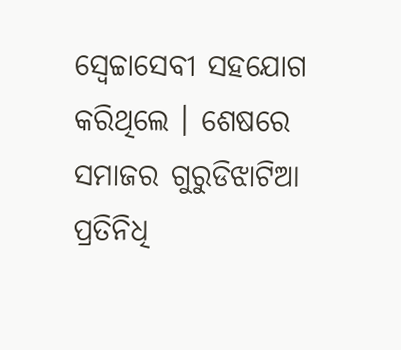ସ୍ୱେଚ୍ଚାସେବୀ ସହଯୋଗ କରିଥିଲେ । ଶେଷରେ ସମାଜର ଗୁରୁଡିଝାଟିଆ ପ୍ରତିନିଧି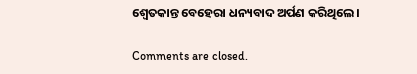ଶ୍ୱେତକାନ୍ତ ବେହେରା ଧନ୍ୟବାଦ ଅର୍ପଣ କରିଥିଲେ ।

Comments are closed.